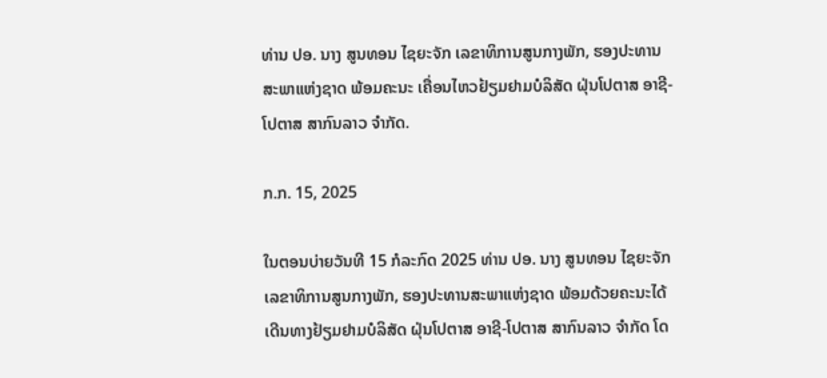ທ່ານ ປອ. ນາງ ສູນທອນ ໄຊຍະຈັກ ເລຂາທິການສູນກາງພັກ, ຮອງປະທານສະພາແຫ່ງຊາດ ພ້ອມຄະນະ ເຄື່ອນໄຫວຢ້ຽມຢາມບໍລິສັດ ຝຸ່ນໂປຕາສ ອາຊີ-ໂປຕາສ ສາກົນລາວ ຈໍາກັດ.

ກ.ກ. 15, 2025

ໃນຕອນບ່າຍວັນທີ 15 ກໍລະກົດ 2025 ທ່ານ ປອ. ນາງ ສູນທອນ ໄຊຍະຈັກ ເລຂາທິການສູນກາງພັກ, ຮອງປະທານສະພາແຫ່ງຊາດ ພ້ອມດ້ວຍຄະນະໄດ້ເດີນທາງຢ້ຽມຢາມບໍລິສັດ ຝຸ່ນໂປຕາສ ອາຊີ-ໂປຕາສ ສາກົນລາວ ຈໍາກັດ ໂດ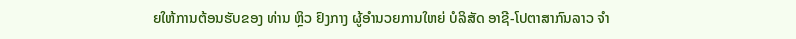ຍໃຫ້ການຕ້ອນຮັບຂອງ ທ່ານ ຫຼິວ ຢົງກາງ ຜູ້ອໍານວຍການໃຫຍ່ ບໍລິສັດ ອາຊີ-ໂປຕາສາກົນລາວ ຈຳ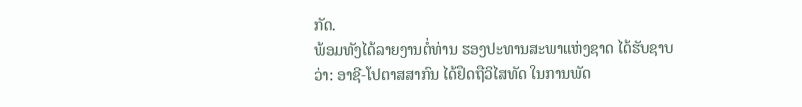ກັດ.
ພ້ອມທັງໄດ້ລາຍງານຕໍ່ທ່ານ ຮອງປະທານສະພາແຫ່ງຊາດ ໄດ້ຮັບຊາບວ່າ: ອາຊີ-ໂປຕາສສາກົນ ໄດ້ຢຶດຖືວິໄສທັດ ໃນການພັດ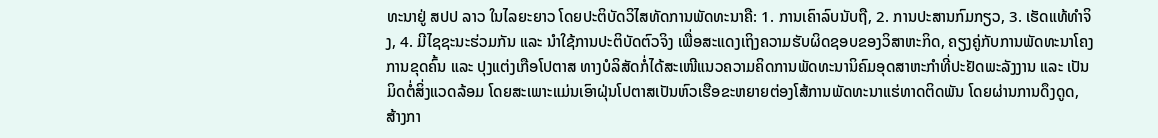ທະນາຢູ່ ສປປ ລາວ ໃນໄລຍະຍາວ ໂດຍປະຕິບັດວິໄສທັດການພັດທະນາຄື: 1. ການເຄົາລົບນັບຖື, 2. ການປະສານກົມກຽວ, 3. ເຮັດແທ້ທຳຈິງ, 4. ມີໄຊຊະນະຮ່ວມກັນ ແລະ ນໍາໃຊ້ການປະຕິບັດຕົວຈິງ ເພື່ອສະແດງເຖິງຄວາມຮັບຜິດຊອບຂອງວິສາຫະກິດ, ຄຽງຄູ່ກັບການພັດທະນາໂຄງການຂຸດຄົ້ນ ແລະ ປຸງແຕ່ງເກືອໂປຕາສ ທາງບໍລິສັດກໍ່ໄດ້ສະເໜີແນວຄວາມຄິດການພັດທະນານິຄົມອຸດສາຫະກຳທີ່ປະຢັດພະລັງງານ ແລະ ເປັນມິດຕໍ່ສິ່ງແວດລ້ອມ ໂດຍສະເພາະແມ່ນເອົາຝຸ່ນໂປຕາສເປັນຫົວເຮືອຂະຫຍາຍຕ່ອງໂສ້ການພັດທະນາແຮ່ທາດຕິດພັນ ໂດຍຜ່ານການດຶງດູດ, ສ້າງກາ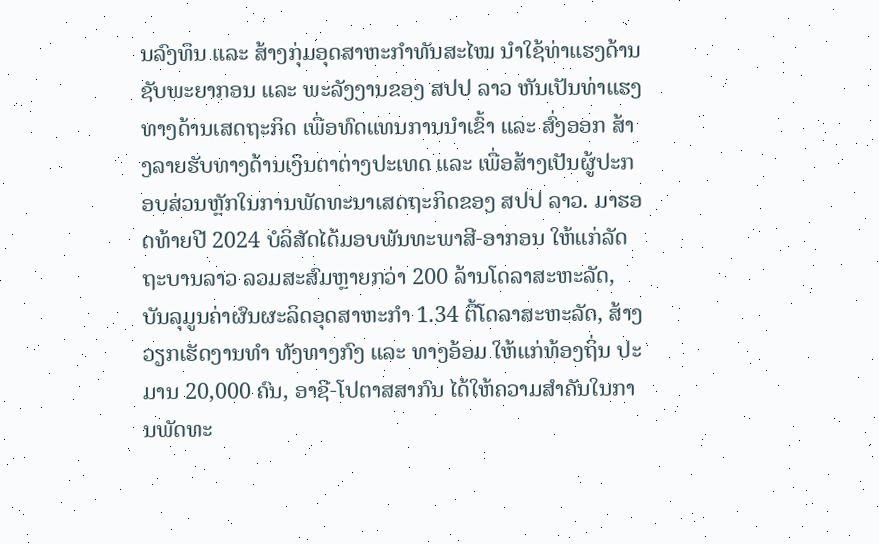ນລົງທຶນ ແລະ ສ້າງກຸ່ມອຸດສາຫະກຳທັນສະໄໝ ນໍາໃຊ້ທ່າແຮງດ້ານຊັບພະຍາກອນ ແລະ ພະລັງງານຂອງ ສປປ ລາວ ຫັນເປັນທ່າແຮງທາງດ້ານເສດຖະກິດ ເພື່ອທົດແທນການນໍາເຂົ້າ ແລະ ສົ່ງອອກ ສ້າງລາຍຮັບທາງດ້ານເງິນຕາຕ່າງປະເທດ ແລະ ເພື່ອສ້າງເປັນຜູ້ປະກອບສ່ວນຫຼັກໃນການພັດທະນາເສດຖະກິດຂອງ ສປປ ລາວ. ມາຮອດທ້າຍປີ 2024 ບໍລິສັດໄດ້ມອບພັນທະພາສີ-ອາກອນ ໃຫ້ແກ່ລັດຖະບານລາວ ລວມສະສົມຫຼາຍກວ່າ 200 ລ້ານໂດລາສະຫະລັດ, ບັນລຸມູນຄ່າຜົນຜະລິດອຸດສາຫະກຳ 1.34 ຕື້ໂດລາສະຫະລັດ, ສ້າງວຽກເຮັດງານທໍາ ທັງທາງກົງ ແລະ ທາງອ້ອມ ໃຫ້ແກ່ທ້ອງຖິ່ນ ປະມານ 20,000 ຄົນ, ອາຊີ-ໂປຕາສສາກົນ ໄດ້ໃຫ້ຄວາມສໍາຄັນໃນການພັດທະ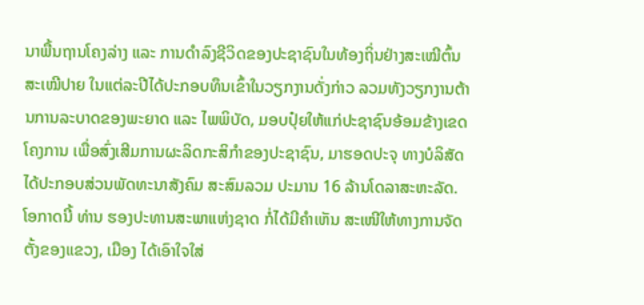ນາພື້ນຖານໂຄງລ່າງ ແລະ ການດຳລົງຊີວິດຂອງປະຊາຊົນໃນທ້ອງຖິ່ນຢ່າງສະເໝີຕົ້ນສະເໝີປາຍ ໃນແຕ່ລະປີໄດ້ປະກອບທຶນເຂົ້າໃນວຽກງານດັ່ງກ່າວ ລວມທັງວຽກງານຕ້ານການລະບາດຂອງພະຍາດ ແລະ ໄພພິບັດ, ມອບປຸ໋ຍໃຫ້ແກ່ປະຊາຊົນອ້ອມຂ້າງເຂດໂຄງການ ເພື່ອສົ່ງເສີມການຜະລິດກະສິກຳຂອງປະຊາຊົນ, ມາຮອດປະຈຸ ທາງບໍລິສັດໄດ້ປະກອບສ່ວນພັດທະນາສັງຄົມ ສະສົມລວມ ປະມານ 16 ລ້ານໂດລາສະຫະລັດ.
ໂອກາດນີ້ ທ່ານ ຮອງປະທານສະພາແຫ່ງຊາດ ກໍ່ໄດ້ມີຄໍາເຫັນ ສະເໜີໃຫ້ທາງການຈັດຕັ້ງຂອງແຂວງ, ເມືອງ ໄດ້ເອົາໃຈໃສ່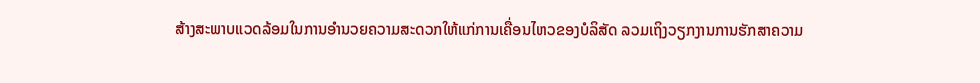ສ້າງສະພາບແວດລ້ອມໃນການອຳນວຍຄວາມສະດວກໃຫ້ແກ່ການເຄື່ອນໄຫວຂອງບໍລິສັດ ລວມເຖິງວຽກງານການຮັກສາຄວາມ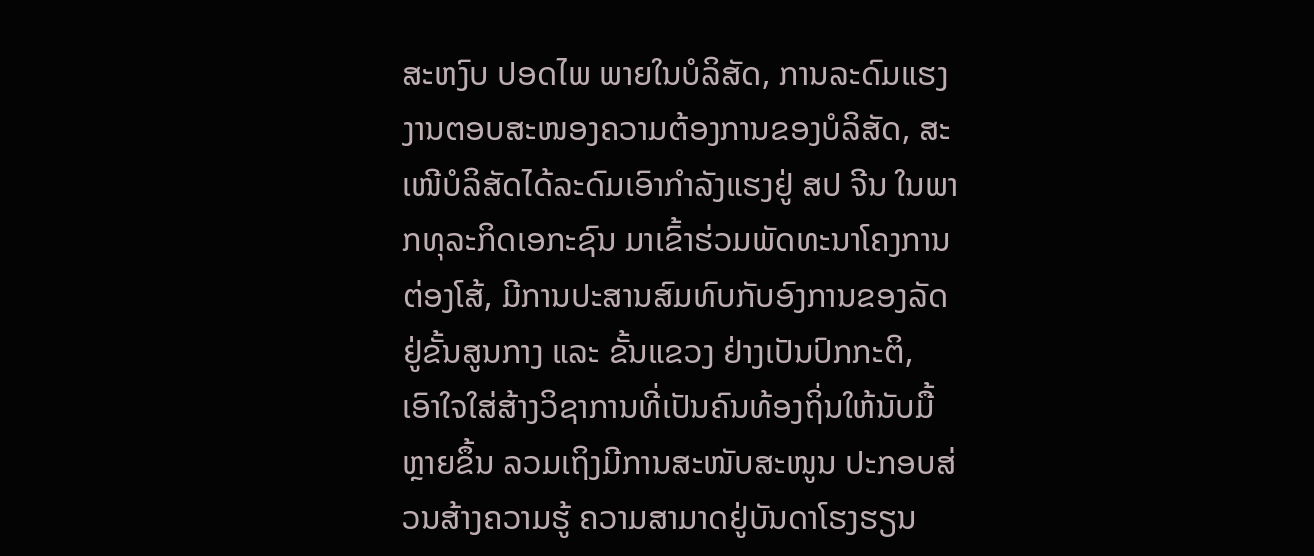ສະຫງົບ ປອດໄພ ພາຍໃນບໍລິສັດ, ການລະດົມແຮງງານຕອບສະໜອງຄວາມຕ້ອງການຂອງບໍລິສັດ, ສະເໜີບໍລິສັດໄດ້ລະດົມເອົາກຳລັງແຮງຢູ່ ສປ ຈີນ ໃນພາກທຸລະກິດເອກະຊົນ ມາເຂົ້າຮ່ວມພັດທະນາໂຄງການຕ່ອງໂສ້, ມີການປະສານສົມທົບກັບອົງການຂອງລັດຢູ່ຂັ້ນສູນກາງ ແລະ ຂັ້ນແຂວງ ຢ່າງເປັນປົກກະຕິ, ເອົາໃຈໃສ່ສ້າງວິຊາການທີ່ເປັນຄົນທ້ອງຖິ່ນໃຫ້ນັບມື້ຫຼາຍຂຶ້ນ ລວມເຖິງມີການສະໜັບສະໜູນ ປະກອບສ່ວນສ້າງຄວາມຮູ້ ຄວາມສາມາດຢູ່ບັນດາໂຮງຮຽນ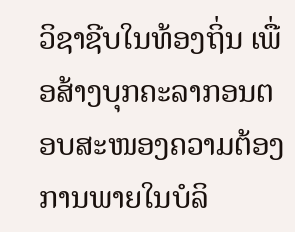ວິຊາຊີບໃນທ້ອງຖິ່ນ ເພື່ອສ້າງບຸກຄະລາກອນຕອບສະໜອງຄວາມຕ້ອງການພາຍໃນບໍລິ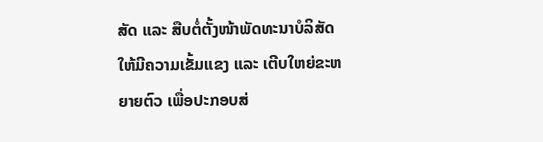ສັດ ແລະ ສືບຕໍ່ຕັ້ງໜ້າພັດທະນາບໍລິສັດໃຫ້ມີຄວາມເຂັ້ມແຂງ ແລະ ເຕີບໃຫຍ່ຂະຫຍາຍຕົວ ເພື່ອປະກອບສ່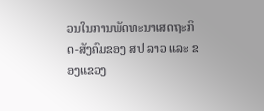ວນໃນການພັດທະນາເສດຖະກິດ-ສັງຄົມຂອງ ສປ ລາວ ແລະ ຂອງແຂວງ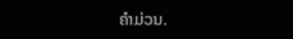ຄໍາມ່ວນ.